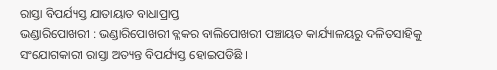ରାସ୍ତା ବିପର୍ଯ୍ୟସ୍ତ ଯାତାୟାତ ବାଧାପ୍ରାପ୍ତ
ଭଣ୍ଡାରିପୋଖରୀ : ଭଣ୍ଡାରିପୋଖରୀ ବ୍ଳକର ବାଲିପୋଖରୀ ପଞ୍ଚାୟତ କାର୍ଯ୍ୟାଳୟରୁ ଦଳିତସାହିକୁ ସଂଯୋଗକାରୀ ରାସ୍ତା ଅତ୍ୟନ୍ତ ବିପର୍ଯ୍ୟସ୍ତ ହୋଇପଡିଛି ।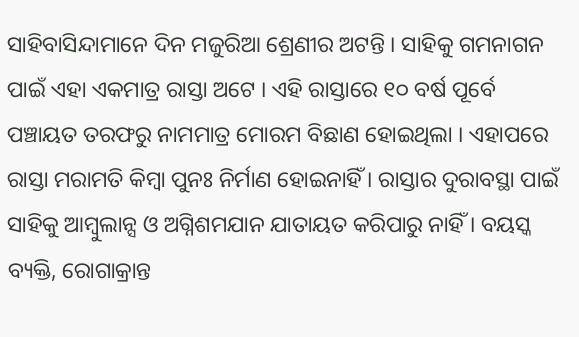ସାହିବାସିନ୍ଦାମାନେ ଦିନ ମଜୁରିଆ ଶ୍ରେଣୀର ଅଟନ୍ତି । ସାହିକୁ ଗମନାଗନ ପାଇଁ ଏହା ଏକମାତ୍ର ରାସ୍ତା ଅଟେ । ଏହି ରାସ୍ତାରେ ୧୦ ବର୍ଷ ପୂର୍ବେ ପଞ୍ଚାୟତ ତରଫରୁ ନାମମାତ୍ର ମୋରମ ବିଛାଣ ହୋଇଥିଲା । ଏହାପରେ ରାସ୍ତା ମରାମତି କିମ୍ବା ପୁନଃ ନିର୍ମାଣ ହୋଇନାହିଁ । ରାସ୍ତାର ଦୁରାବସ୍ଥା ପାଇଁ ସାହିକୁ ଆମ୍ବୁଲାନ୍ସ ଓ ଅଗ୍ନିଶମଯାନ ଯାତାୟତ କରିପାରୁ ନାହିଁ । ବୟସ୍କ ବ୍ୟକ୍ତି, ରୋଗାକ୍ରାନ୍ତ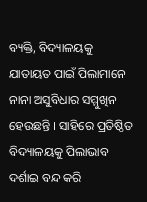ବ୍ୟକ୍ତି, ବିଦ୍ୟାଳୟକୁ ଯାତାୟତ ପାଇଁ ପିଲାମାନେ ନାନା ଅସୁବିଧାର ସମ୍ମୁଖିନ ହେଉଛନ୍ତି । ସାହିରେ ପ୍ରତିଷ୍ଠିତ ବିଦ୍ୟାଳୟକୁ ପିଲାଭାବ ଦର୍ଶାଇ ବନ୍ଦ କରି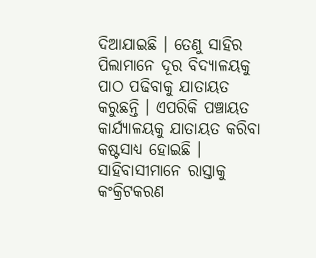ଦିଆଯାଇଛି । ତେଣୁ ସାହିର ପିଲାମାନେ ଦୂର ବିଦ୍ୟାଳୟକୁ ପାଠ ପଢିବାକୁ ଯାତାୟତ କରୁଛନ୍ତି । ଏପରିକି ପଞ୍ଚାୟତ କାର୍ଯ୍ୟାଳୟକୁ ଯାତାୟତ କରିବା କଷ୍ଟସାଧ୍ୟ ହୋଇଛି । ସାହିବାସୀମାନେ ରାସ୍ତାକୁ କଂକ୍ରିଟକରଣ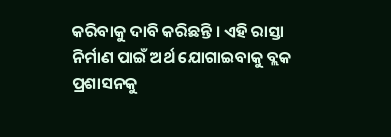କରିବାକୁ ଦାବି କରିଛନ୍ତି । ଏହି ରାସ୍ତା ନିର୍ମାଣ ପାଇଁ ଅର୍ଥ ଯୋଗାଇବାକୁ ବ୍ଲକ ପ୍ରଶାସନକୁ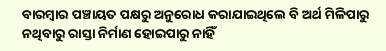ବାରମ୍ବାର ପଞ୍ଚାୟତ ପକ୍ଷରୁ ଅନୁରୋଧ କରାଯାଇଥିଲେ ବି ଅର୍ଥ ମିଳିପାରୁ ନଥିବାରୁ ରାସ୍ତା ନିର୍ମାଣ ହୋଇପାରୁ ନାହିଁ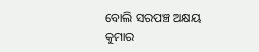ବୋଲି ସରପଞ୍ଚ ଅକ୍ଷୟ କୁମାର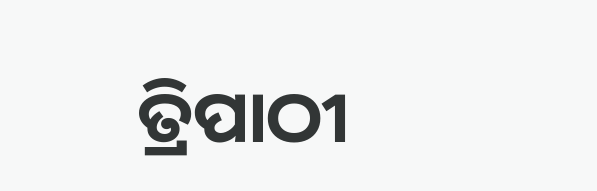ତ୍ରିପାଠୀ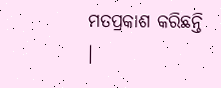ମତପ୍ରକାଶ କରିଛନ୍ତି ।